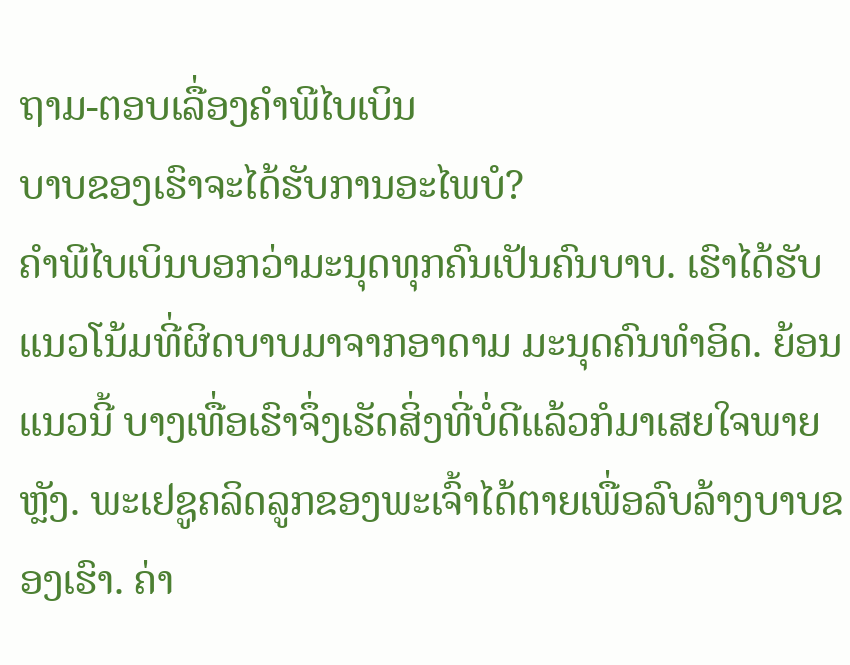ຖາມ-ຕອບເລື່ອງຄຳພີໄບເບິນ
ບາບຂອງເຮົາຈະໄດ້ຮັບການອະໄພບໍ?
ຄຳພີໄບເບິນບອກວ່າມະນຸດທຸກຄົນເປັນຄົນບາບ. ເຮົາໄດ້ຮັບແນວໂນ້ມທີ່ຜິດບາບມາຈາກອາດາມ ມະນຸດຄົນທຳອິດ. ຍ້ອນແນວນີ້ ບາງເທື່ອເຮົາຈຶ່ງເຮັດສິ່ງທີ່ບໍ່ດີແລ້ວກໍມາເສຍໃຈພາຍຫຼັງ. ພະເຢຊູຄລິດລູກຂອງພະເຈົ້າໄດ້ຕາຍເພື່ອລົບລ້າງບາບຂອງເຮົາ. ຄ່າ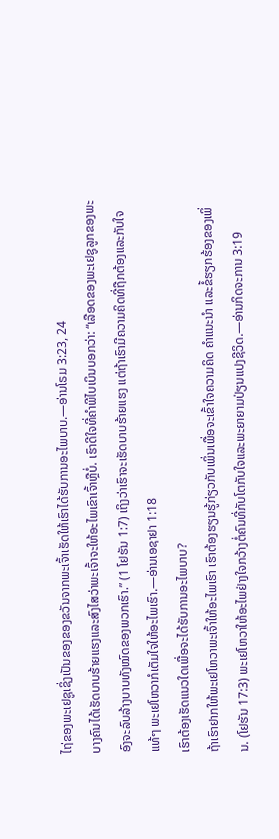ໄຖ່ຂອງພະເຢຊູເຊິ່ງເປັນຂອງຂອງຂວັນຈາກພະເຈົ້າເຮັດໃຫ້ເຮົາໄດ້ຮັບການອະໄພບາບ.—ອ່ານໂຣມ 3:23, 24
ບາງຄົນໄດ້ເຮັດບາບຮ້າຍແຮງແລະສົງໄສວ່າພະເຈົ້າຈະໃຫ້ອະໄພເຂົາເຈົ້າຫຼືບໍ່. ເຮົາດີໃຈທີ່ຄຳພີໄບເບິນບອກວ່າ: “ເລືອດຂອງພະເຢຊູລູກຂອງພະອົງຈະລົບລ້າງບາບທັງໝົດຂອງພວກເຮົາ.” (1 ໂຢຮັນ 1:7) ເຖິງວ່າເຮົາຈະເຮັດບາບຮ້າຍແຮງ ແຕ່ຖ້າເຮົາມີຄວາມຄິດທີ່ຖືກຕ້ອງແລະກັບໃຈແທ້ໆ ພະເຢໂຫວາກໍເຕັມໃຈໃຫ້ອະໄພເຮົາ.—ອ່ານເອຊາຢາ 1:18
ເຮົາຕ້ອງເຮັດແນວໃດເພື່ອຈະໄດ້ຮັບການອະໄພບາບ?
ຖ້າເຮົາຢາກໃຫ້ພະເຢໂຫວາພະເຈົ້າໃຫ້ອະໄພເຮົາ ເຮົາຕ້ອງຮຽນຮູ້ກ່ຽວກັບເພິ່ນເພື່ອຈະເຂົ້າໃຈຄວາມຄິດ ຄຳແນະນຳ ແລະຂໍ້ຮຽກຮ້ອງຂອງເພິ່ນ. (ໂຢຮັນ 17:3) ພະເຢໂຫວາໃຫ້ອະໄພຢ່າງໃຈກວ້າງຕໍ່ຄົນທີ່ກັບໂຕກັບໃຈແລະພະຍາຍາມປ່ຽນແປງຊີວິດ.—ອ່ານກິດຈະການ 3:19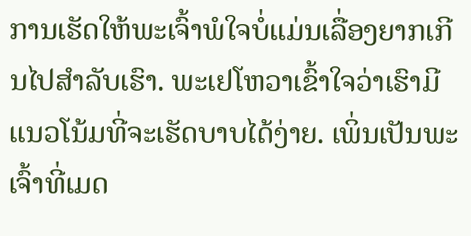ການເຮັດໃຫ້ພະເຈົ້າພໍໃຈບໍ່ແມ່ນເລື່ອງຍາກເກີນໄປສຳລັບເຮົາ. ພະເຢໂຫວາເຂົ້າໃຈວ່າເຮົາມີແນວໂນ້ມທີ່ຈະເຮັດບາບໄດ້ງ່າຍ. ເພິ່ນເປັນພະເຈົ້າທີ່ເມດ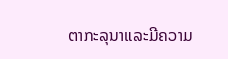ຕາກະລຸນາແລະມີຄວາມ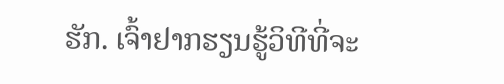ຮັກ. ເຈົ້າຢາກຮຽນຮູ້ວິທີທີ່ຈະ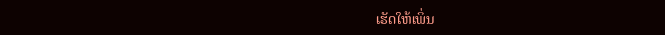ເຮັດໃຫ້ເພິ່ນ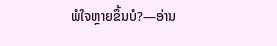ພໍໃຈຫຼາຍຂຶ້ນບໍ?—ອ່ານ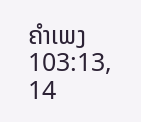ຄຳເພງ 103:13, 14